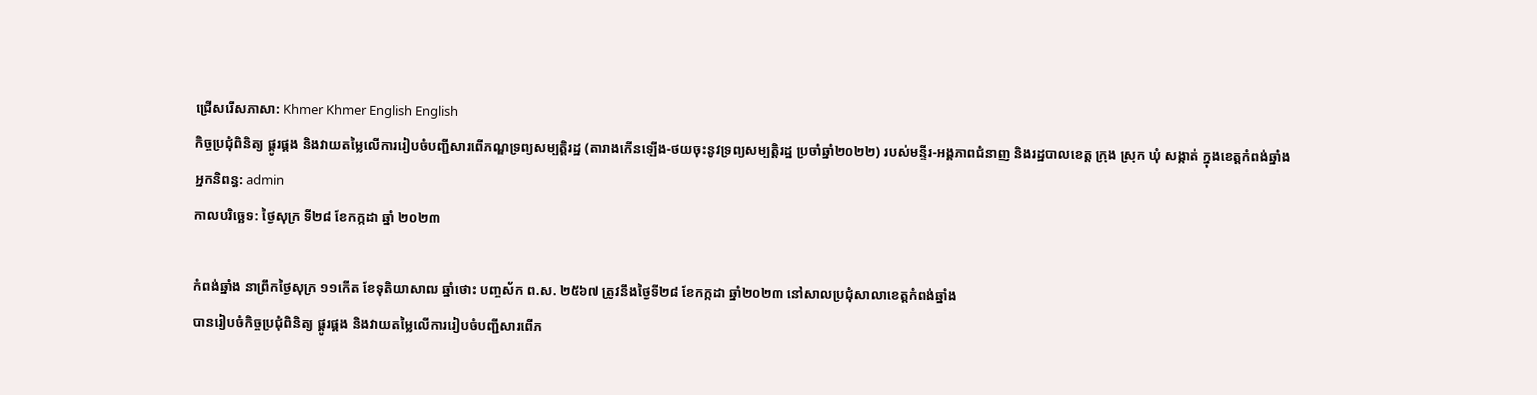ជ្រើសរើសភាសា: Khmer Khmer English English
កិច្ចប្រជុំពិនិត្យ ផ្គូរផ្គង និងវាយតម្លៃលើការរៀបចំបញ្ជីសារពើភណ្ឌទ្រព្យសម្បត្តិរដ្ឋ (តារាងកើនឡើង-ថយចុះនូវទ្រព្យសម្បត្តិរដ្ឋ ប្រចាំឆ្នាំ២០២២) របស់មន្ទីរ-អង្គភាពជំនាញ និងរដ្ឋបាលខេត្ត ក្រុង ស្រុក ឃុំ សង្កាត់ ក្នុងខេត្តកំពង់ឆ្នាំង
អ្នកនិពន្ធ: admin
កាលបរិច្ឆេទ: ថ្ងៃសុក្រ ទី២៨ ខែកក្កដា ឆ្នាំ ២០២៣

កំពង់ឆ្នាំង នាព្រឹកថ្ងៃសុក្រ ១១កើត ខែទុតិយាសាឍ ឆ្នាំថោះ បញ្ចស័ក ព.ស. ២៥៦៧ ត្រូវនឹងថ្ងៃទី២៨ ខែកក្កដា ឆ្នាំ២០២៣ នៅសាលប្រជុំសាលាខេត្តកំពង់ឆ្នាំង
បានរៀបចំកិច្ចប្រជុំពិនិត្យ ផ្គូរផ្គង និងវាយតម្លៃលើការរៀបចំបញ្ជីសារពើភ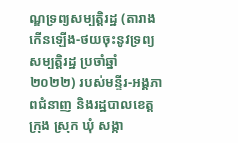ណ្ឌទ្រព្យសម្បត្តិរដ្ឋ (តារាងកើនឡើង-ថយចុះនូវទ្រព្យសម្បត្តិរដ្ឋ ប្រចាំឆ្នាំ២០២២) របស់មន្ទីរ-អង្គភាពជំនាញ និងរដ្ឋបាលខេត្ត ក្រុង ស្រុក ឃុំ សង្កា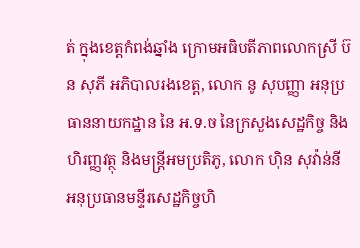ត់ ក្នុងខេត្តកំពង់ឆ្នាំង ក្រោមអធិបតីភាពលោកស្រី ប៊ន សុភី អភិបាលរងខេត្ត, លោក នូ សុបញ្ញា អនុប្រធាននាយកដ្ឋាន នៃ អ.ទ.ច នៃក្រសួងសេដ្ឋកិច្ច និងហិរញ្ញវត្ថុ និងមន្រ្តីអមប្រតិភូ, លោក ហុិន សុវ៉ាន់នី អនុប្រធានមន្ទីរសេដ្ឋកិច្ចហិ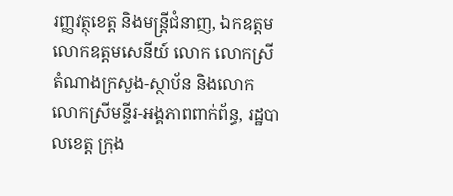រញ្ញវត្ថុខេត្ត និងមន្រ្តីជំនាញ, ឯកឧត្ដម លោកឧត្តមសេនីយ៍ លោក លោកស្រីតំណាងក្រសួង-ស្ថាប័ន និងលោក លោកស្រីមន្ទីរ-អង្គភាពពាក់ព័ន្ធ, រដ្ឋបាលខេត្ត ក្រុង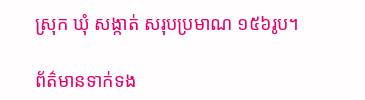ស្រុក ឃុំ សង្កាត់ សរុបប្រមាណ ១៥៦រូប។

ព័ត៌មានទាក់ទង